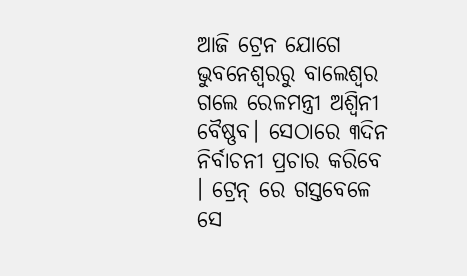ଆଜି ଟ୍ରେନ ଯୋଗେ ଭୁବନେଶ୍ୱରରୁ ବାଲେଶ୍ୱର ଗଲେ ରେଳମନ୍ତ୍ରୀ ଅଶ୍ୱିନୀ ବୈଷ୍ଣବ। ସେଠାରେ ୩ଦିନ ନିର୍ବାଚନୀ ପ୍ରଚାର କରିବେ । ଟ୍ରେନ୍ ରେ ଗସ୍ତବେଳେ ସେ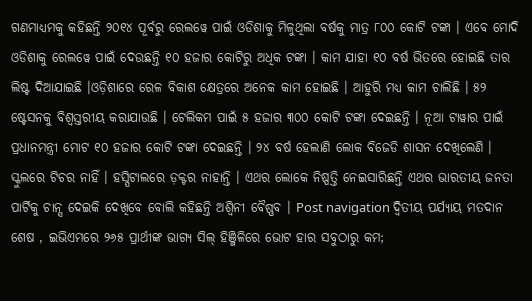ଗଣମାଧ୍ୟମକୁ କହିଛନ୍ତି ୨୦୧୪ ପୂର୍ବରୁ ରେଲୱେ ପାଇଁ ଓଡିଶାକୁ ମିଳୁଥିଲା ବର୍ଷକୁ ମାତ୍ର ୮୦୦ କୋଟି ଟଙ୍କା । ଏବେ ମୋଦି ଓଡିଶାକୁ ରେଲୱେ ପାଇଁ ଦେଉଛନ୍ତି ୧୦ ହଜାର କୋଟିରୁ ଅଧିକ ଟଙ୍କା । କାମ ଯାହା ୧୦ ବର୍ଷ ଭିତରେ ହୋଇଛି ତାର ଲିଷ୍ଟ ଦିଆଯାଇଛି ।ଓଡ଼ିଶାରେ ରେଳ ବିକାଶ କ୍ଷେତ୍ରରେ ଅନେକ କାମ ହୋଇଛି । ଆହୁରି ମଧ୍ୟ କାମ ଚାଲିଛି । ୫୨ ଷ୍ଟେସନକୁ ବିଶ୍ୱସ୍ତରୀୟ କରାଯାଉଛି । ଟେଲିକମ ପାଇଁ ୫ ହଜାର ୩୦୦ କୋଟି ଟଙ୍କା ଦେଇଛନ୍ତି । ନୂଆ ଟାୱାର ପାଇଁ ପ୍ରଧାନମନ୍ତ୍ରୀ ମୋଟ ୧୦ ହଜାର କୋଟି ଟଙ୍କା ଦେଇଛନ୍ତି । ୨୪ ବର୍ଷ ହେଲାଣି ଲୋକ ବିଜେଡି ଶାସନ ଦେଖିଲେଣି । ସ୍କୁଲରେ ଟିଚର ନାହିଁ । ହସ୍ପିଟାଲରେ ଡ଼କ୍ଟର ନାହାନ୍ତି । ଏଥର ଲୋକେ ନିଷ୍ପତ୍ତି ନେଇସାରିଛନ୍ତି ଏଥର ଭାରତୀୟ ଜନତା ପାର୍ଟିକୁ ଚାନ୍ସ ଦେଇକି ଦେଖିବେ ବୋଲି କହିଛନ୍ତି ଅଶ୍ୱିନୀ ବୈଷ୍ଣବ । Post navigation ଦ୍ଵିତୀୟ ପର୍ଯ୍ୟାୟ ମତଦାନ ଶେଷ , ଇଭିଏମରେ ୨୬୫ ପ୍ରାର୍ଥୀଙ୍କ ଭାଗ୍ୟ ସିଲ୍ ହିଞ୍ଜିଳିରେ ଭୋଟ ହାର ସବୁଠାରୁ କମ;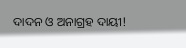ଦାଦନ ଓ ଅନାଗ୍ରହ ଦାୟୀ!